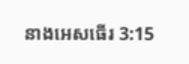នាងអេសធើរ 3:15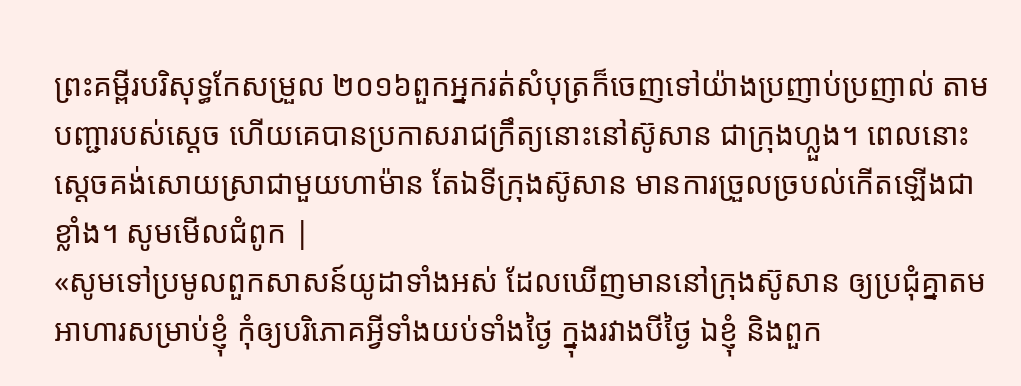ព្រះគម្ពីរបរិសុទ្ធកែសម្រួល ២០១៦ពួកអ្នករត់សំបុត្រក៏ចេញទៅយ៉ាងប្រញាប់ប្រញាល់ តាមបញ្ជារបស់ស្តេច ហើយគេបានប្រកាសរាជក្រឹត្យនោះនៅស៊ូសាន ជាក្រុងហ្លួង។ ពេលនោះ ស្តេចគង់សោយស្រាជាមួយហាម៉ាន តែឯទីក្រុងស៊ូសាន មានការច្រួលច្របល់កើតឡើងជាខ្លាំង។ សូមមើលជំពូក |
«សូមទៅប្រមូលពួកសាសន៍យូដាទាំងអស់ ដែលឃើញមាននៅក្រុងស៊ូសាន ឲ្យប្រជុំគ្នាតមអាហារសម្រាប់ខ្ញុំ កុំឲ្យបរិភោគអ្វីទាំងយប់ទាំងថ្ងៃ ក្នុងរវាងបីថ្ងៃ ឯខ្ញុំ និងពួក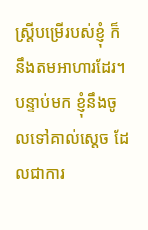ស្ត្រីបម្រើរបស់ខ្ញុំ ក៏នឹងតមអាហារដែរ។ បន្ទាប់មក ខ្ញុំនឹងចូលទៅគាល់ស្តេច ដែលជាការ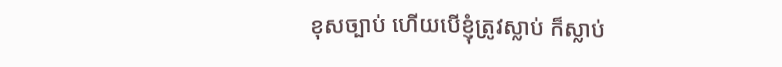ខុសច្បាប់ ហើយបើខ្ញុំត្រូវស្លាប់ ក៏ស្លាប់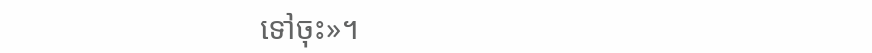ទៅចុះ»។